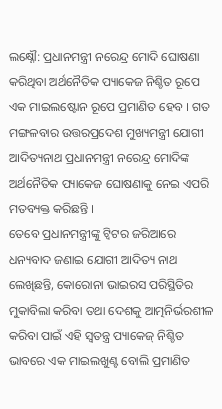ଲକ୍ଷ୍ନୌ: ପ୍ରଧାନମନ୍ତ୍ରୀ ନରେନ୍ଦ୍ର ମୋଦି ଘୋଷଣା କରିଥିବା ଅର୍ଥନୈତିକ ପ୍ୟାକେଜ ନିଶ୍ଚିତ ରୂପେ ଏକ ମାଇଲଷ୍ଟୋନ ରୂପେ ପ୍ରମାଣିତ ହେବ । ଗତ ମଙ୍ଗଳବାର ଉତ୍ତରପ୍ରଦେଶ ମୁଖ୍ୟମନ୍ତ୍ରୀ ଯୋଗୀ ଆଦିତ୍ୟନାଥ ପ୍ରଧାନମନ୍ତ୍ରୀ ନରେନ୍ଦ୍ର ମୋଦିଙ୍କ ଅର୍ଥନୈତିକ ପ୍ୟାକେଜ ଘୋଷଣାକୁ ନେଇ ଏପରି ମତବ୍ୟକ୍ତ କରିଛନ୍ତି ।
ତେବେ ପ୍ରଧାନମନ୍ତ୍ରୀଙ୍କୁ ଟ୍ବିଟର ଜରିଆରେ ଧନ୍ୟବାଦ ଜଣାଇ ଯୋଗୀ ଆଦିତ୍ୟ ନାଥ ଲେଖିଛନ୍ତି, କୋରୋନା ଭାଇରସ ପରିସ୍ଥିତିର ମୁକାବିଲା କରିବା ତଥା ଦେଶକୁ ଆତ୍ମନିର୍ଭରଶୀଳ କରିବା ପାଇଁ ଏହି ସ୍ୱତନ୍ତ୍ର ପ୍ୟାକେଜ୍ ନିଶ୍ଚିତ ଭାବରେ ଏକ ମାଇଲଖୁଣ୍ଟ ବୋଲି ପ୍ରମାଣିତ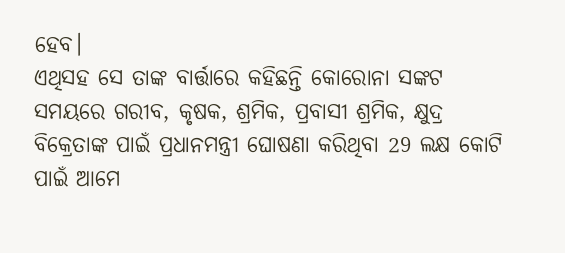ହେବ।
ଏଥିସହ ସେ ତାଙ୍କ ବାର୍ତ୍ତାରେ କହିଛନ୍ତି କୋରୋନା ସଙ୍କଟ ସମୟରେ ଗରୀବ, କୃଷକ, ଶ୍ରମିକ, ପ୍ରବାସୀ ଶ୍ରମିକ, କ୍ଷୁଦ୍ର ବିକ୍ରେତାଙ୍କ ପାଇଁ ପ୍ରଧାନମନ୍ତ୍ରୀ ଘୋଷଣା କରିଥିବା 29 ଲକ୍ଷ କୋଟି ପାଇଁ ଆମେ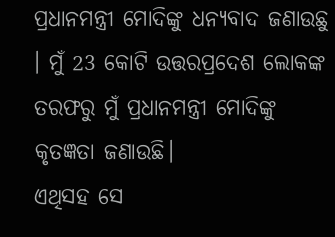ପ୍ରଧାନମନ୍ତ୍ରୀ ମୋଦିଙ୍କୁ ଧନ୍ୟବାଦ ଜଣାଉଛୁ । ମୁଁ 23 କୋଟି ଉତ୍ତରପ୍ରଦେଶ ଲୋକଙ୍କ ତରଫରୁ ମୁଁ ପ୍ରଧାନମନ୍ତ୍ରୀ ମୋଦିଙ୍କୁ କୃତଜ୍ଞତା ଜଣାଉଛି।
ଏଥିସହ ସେ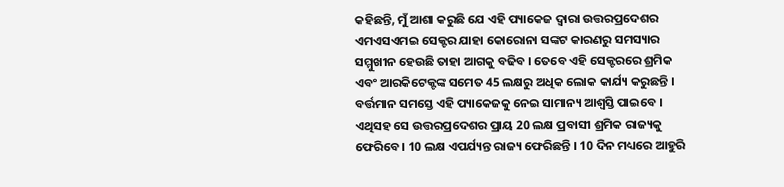କହିଛନ୍ତି, ମୁଁ ଆଶା କରୁଛି ଯେ ଏହି ପ୍ୟାକେଜ ଦ୍ବାରା ଉତ୍ତରପ୍ରଦେଶର ଏମଏସଏମଇ ସେକ୍ଟର ଯାହା କୋରୋନା ସଙ୍କଟ କାରଣରୁ ସମସ୍ୟାର ସମ୍ମୁଖୀନ ହେଉଛି ତାହା ଆଗକୁ ବଢିବ । ତେବେ ଏହି ସେକ୍ଟରରେ ଶ୍ରମିକ ଏବଂ ଆରକିଟେକ୍ଟଙ୍କ ସମେତ 45 ଲକ୍ଷରୁ ଅଧିକ ଲୋକ କାର୍ଯ୍ୟ କରୁଛନ୍ତି । ବର୍ତ୍ତମାନ ସମସ୍ତେ ଏହି ପ୍ୟାକେଜକୁ ନେଇ ସାମାନ୍ୟ ଆଶ୍ବସ୍ତି ପାଇବେ ।
ଏଥିସହ ସେ ଉତ୍ତରପ୍ରଦେଶର ପ୍ରାୟ 20 ଲକ୍ଷ ପ୍ରବାସୀ ଶ୍ରମିକ ରାଜ୍ୟକୁ ଫେରିବେ। 10 ଲକ୍ଷ ଏପର୍ଯ୍ୟନ୍ତ ରାଜ୍ୟ ଫେରିଛନ୍ତି । 10 ଦିନ ମଧ୍ୟରେ ଆହୁରି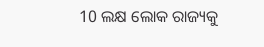10 ଲକ୍ଷ ଲୋକ ରାଜ୍ୟକୁ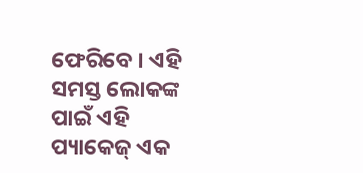ଫେରିବେ । ଏହି ସମସ୍ତ ଲୋକଙ୍କ ପାଇଁ ଏହି ପ୍ୟାକେଜ୍ ଏକ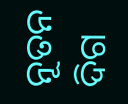ନୂତନ ଦିଗ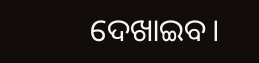ଦେଖାଇବ।